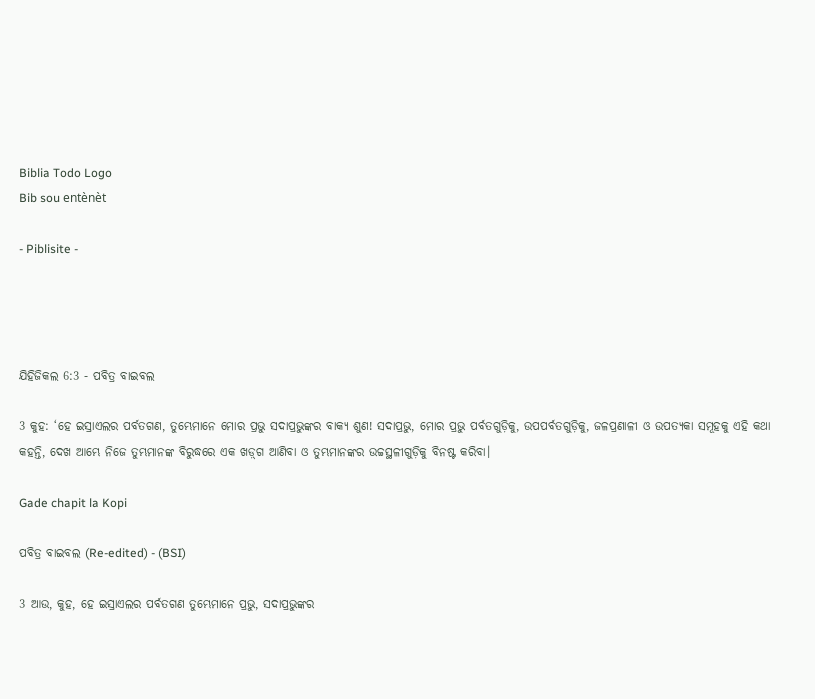Biblia Todo Logo
Bib sou entènèt

- Piblisite -




ଯିହିଜିକଲ 6:3 - ପବିତ୍ର ବାଇବଲ

3 କୁହ: ‘ହେ ଇସ୍ରାଏଲର ପର୍ବତଗଣ, ତୁମ୍ଭେମାନେ ମୋର ପ୍ରଭୁ ସଦାପ୍ରଭୁଙ୍କର ବାକ୍ୟ ଶୁଣ! ସଦାପ୍ରଭୁ, ମୋର ପ୍ରଭୁ ପର୍ବତଗୁଡ଼ିକୁ, ଉପପର୍ବତଗୁଡ଼ିକୁ, ଜଳପ୍ରଣାଳୀ ଓ ଉପତ୍ୟକା ସମୂହକୁ ଏହି କଥା କହନ୍ତି, ଦେଖ ଆମ୍ଭେ ନିଜେ ତୁମ୍ଭମାନଙ୍କ ବିରୁଦ୍ଧରେ ଏକ ‌‌ଖ‌ଡ଼୍‌ଗ ଆଣିବା ଓ ତୁମ୍ଭମାନଙ୍କର ଉଚ୍ଚସ୍ଥଳୀଗୁଡ଼ିକୁ ବିନଷ୍ଟ କରିବା।

Gade chapit la Kopi

ପବିତ୍ର ବାଇବଲ (Re-edited) - (BSI)

3 ଆଉ, କୁହ, ହେ ଇସ୍ରାଏଲର ପର୍ବତଗଣ ତୁମ୍ଭେମାନେ ପ୍ରଭୁ, ସଦାପ୍ରଭୁଙ୍କର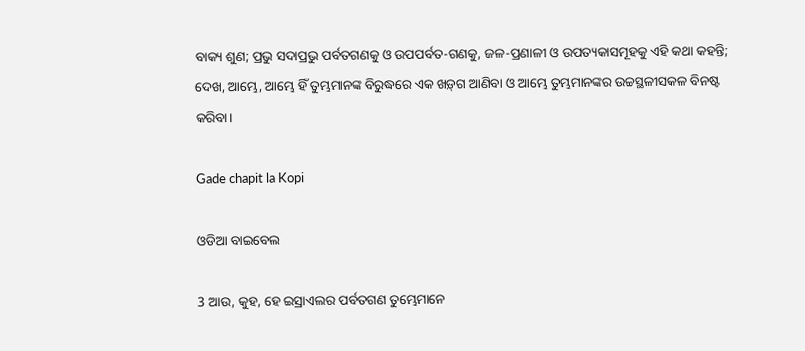ବାକ୍ୟ ଶୁଣ; ପ୍ରଭୁ ସଦାପ୍ରଭୁ ପର୍ବତଗଣକୁ ଓ ଉପପର୍ବତ-ଗଣକୁ, ଜଳ-ପ୍ରଣାଳୀ ଓ ଉପତ୍ୟକାସମୂହକୁ ଏହି କଥା କହନ୍ତି; ଦେଖ, ଆମ୍ଭେ, ଆମ୍ଭେ ହିଁ ତୁମ୍ଭମାନଙ୍କ ବିରୁଦ୍ଧରେ ଏକ ଖଡ଼୍‍ଗ ଆଣିବା ଓ ଆମ୍ଭେ ତୁମ୍ଭମାନଙ୍କର ଉଚ୍ଚସ୍ଥଳୀସକଳ ବିନଷ୍ଟ କରିବା।

Gade chapit la Kopi

ଓଡିଆ ବାଇବେଲ

3 ଆଉ, କୁହ, ହେ ଇସ୍ରାଏଲର ପର୍ବତଗଣ ତୁମ୍ଭେମାନେ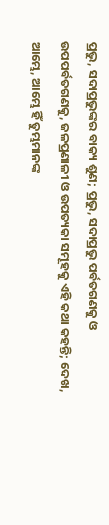ପ୍ରଭୁ, ସଦାପ୍ରଭୁଙ୍କର ବାକ୍ୟ ଶୁଣ; ପ୍ରଭୁ, ସଦାପ୍ରଭୁ ପର୍ବତଗଣକୁ ଓ ଉପପର୍ବତଗଣକୁ, ଜଳପ୍ରଣାଳୀ ଓ ଉପତ୍ୟକା ସମୂହକୁ ଏହି କଥା କହନ୍ତି; ଦେଖ, ଆମ୍ଭେ, ଆମ୍ଭେ ହିଁ ତୁମ୍ଭମାନଙ୍କ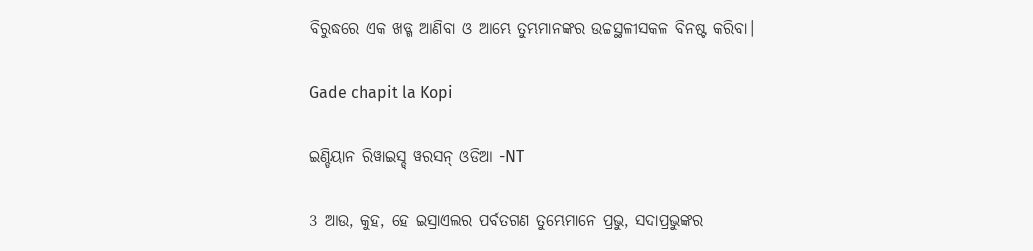ବିରୁଦ୍ଧରେ ଏକ ଖଡ୍ଗ ଆଣିବା ଓ ଆମ୍ଭେ ତୁମ୍ଭମାନଙ୍କର ଉଚ୍ଚସ୍ଥଳୀସକଳ ବିନଷ୍ଟ କରିବା।

Gade chapit la Kopi

ଇଣ୍ଡିୟାନ ରିୱାଇସ୍ଡ୍ ୱରସନ୍ ଓଡିଆ -NT

3 ଆଉ, କୁହ, ହେ ଇସ୍ରାଏଲର ପର୍ବତଗଣ ତୁମ୍ଭେମାନେ ପ୍ରଭୁ, ସଦାପ୍ରଭୁଙ୍କର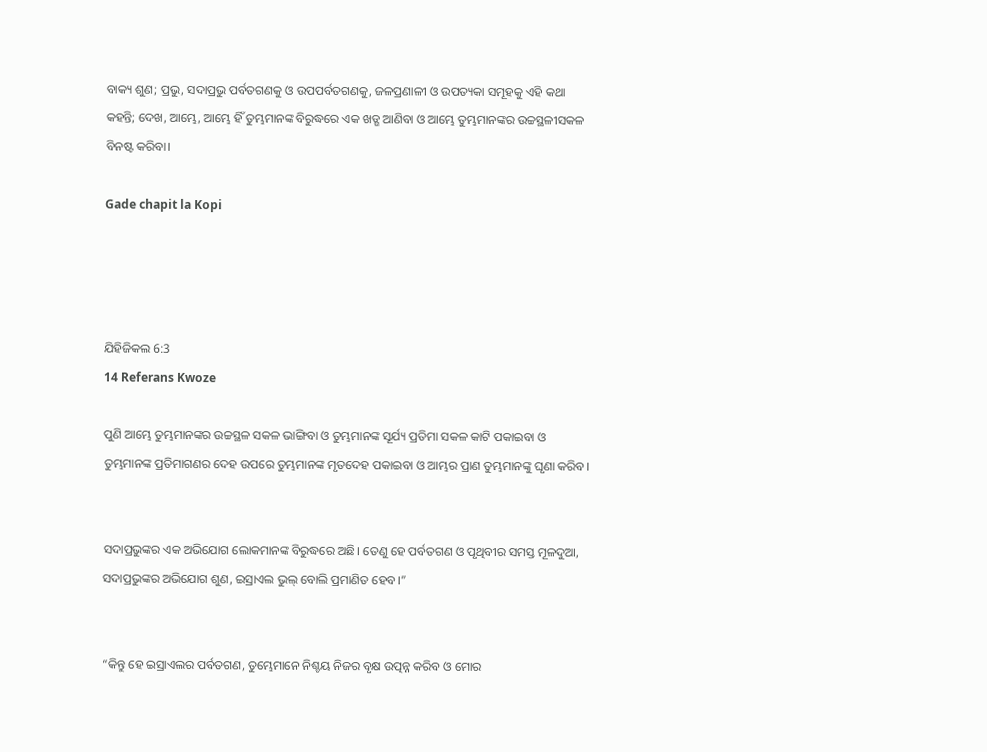ବାକ୍ୟ ଶୁଣ; ପ୍ରଭୁ, ସଦାପ୍ରଭୁ ପର୍ବତଗଣକୁ ଓ ଉପପର୍ବତଗଣକୁ, ଜଳପ୍ରଣାଳୀ ଓ ଉପତ୍ୟକା ସମୂହକୁ ଏହି କଥା କହନ୍ତି; ଦେଖ, ଆମ୍ଭେ, ଆମ୍ଭେ ହିଁ ତୁମ୍ଭମାନଙ୍କ ବିରୁଦ୍ଧରେ ଏକ ଖଡ୍ଗ ଆଣିବା ଓ ଆମ୍ଭେ ତୁମ୍ଭମାନଙ୍କର ଉଚ୍ଚସ୍ଥଳୀସକଳ ବିନଷ୍ଟ କରିବା।

Gade chapit la Kopi




ଯିହିଜିକଲ 6:3
14 Referans Kwoze

ପୁଣି ଆମ୍ଭେ ତୁମ୍ଭମାନଙ୍କର ଉଚ୍ଚସ୍ଥଳ ସକଳ ଭାଙ୍ଗିବା ଓ ତୁମ୍ଭମାନଙ୍କ ସୂର୍ଯ୍ୟ ପ୍ରତିମା ସକଳ କାଟି ପକାଇବା ଓ ତୁମ୍ଭମାନଙ୍କ ପ୍ରତିମାଗଣର ଦେହ ଉପରେ ତୁମ୍ଭମାନଙ୍କ ମୃତଦେହ ପକାଇବା ଓ ଆମ୍ଭର ପ୍ରାଣ ତୁମ୍ଭମାନଙ୍କୁ ଘୃଣା କରିବ।


ସଦାପ୍ରଭୁଙ୍କର ଏକ ଅଭିଯୋଗ ଲୋକମାନଙ୍କ ବିରୁଦ୍ଧରେ ଅଛି। ତେଣୁ ହେ ପର୍ବତଗଣ ଓ ପୃଥିବୀର ସମସ୍ତ ମୂଳଦୁଆ, ସଦାପ୍ରଭୁଙ୍କର ଅଭିଯୋଗ ଶୁଣ, ଇସ୍ରାଏଲ ଭୁଲ୍ ବୋଲି ପ୍ରମାଣିତ ହେବ।”


“କିନ୍ତୁ ହେ ଇସ୍ରାଏଲର ପର୍ବତଗଣ, ତୁମ୍ଭେମାନେ ନିଶ୍ଚୟ ନିଜର ବୃକ୍ଷ ଉତ୍ପନ୍ନ କରିବ ଓ ମୋର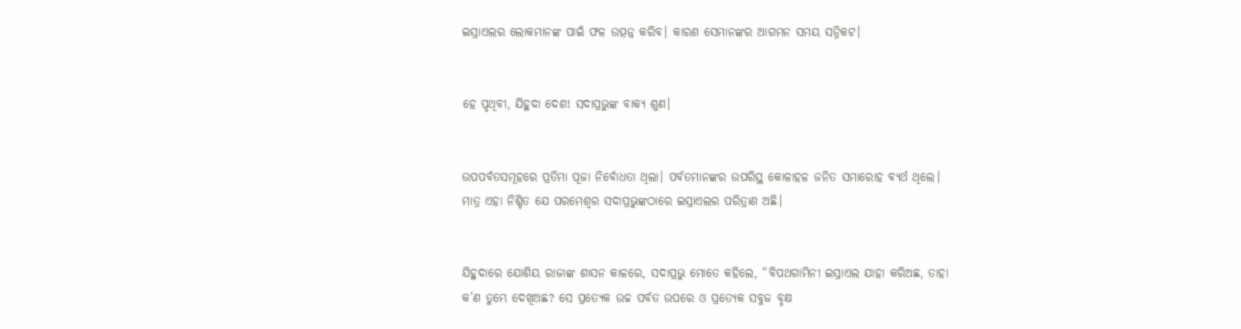ଇସ୍ରାଏଲର ଲୋକମାନଙ୍କ ପାଇଁ ଫଳ ଉତ୍ପନ୍ନ କରିବ। କାରଣ ସେମାନଙ୍କର ଆଗମନ ସମୟ ସନ୍ନିକଟ।


ହେ ପୃଥିବୀ, ଯିହୁଦା ଦେଶ! ସଦାପ୍ରଭୁଙ୍କ ବାକ୍ୟ ଶୁଣ।


ଉପପର୍ବତସମୂହରେ ପ୍ରତିମା ପୂଜା ନିର୍ବୋଧତା ଥିଲା। ପର୍ବତମାନଙ୍କର ଉପରିସ୍ଥ କୋଳାହଳ ଜନିତ ସମାରୋହ ବ୍ୟର୍ଥ ଥିଲେ। ମାତ୍ର ଏହା ନିଶ୍ଚିତ ଯେ ପରମେଶ୍ୱର ସଦାପ୍ରଭୁଙ୍କଠାରେ ଇସ୍ରାଏଲର ପରିତ୍ରାଣ ଅଛି।


ଯିହୁଦାରେ ଯୋଶିୟ ରାଜାଙ୍କ ଶାସନ କାଳରେ, ସଦାପ୍ରଭୁ ମୋତେ କହିଲେ, “ବିପଥଗାମିନୀ ଇସ୍ରାଏଲ ଯାହା କରିଅଛ, ତାହା କ’ଣ ତୁମ୍ଭେ ଦେଖିଅଛ? ସେ ପ୍ରତ୍ୟେକ ଉଚ୍ଚ ପର୍ବତ ଉପରେ ଓ ପ୍ରତ୍ୟେକ ସବୁଜ ବୃକ୍ଷ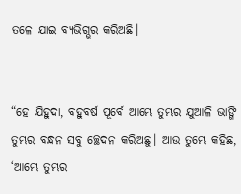ତଳେ ଯାଇ ବ୍ୟଭିଗ୍ଭର କରିଅଛି।


“ହେ ଯିହୁଦା, ବହୁବର୍ଷ ପୂର୍ବେ ଆମ୍ଭେ ତୁମ୍ଭର ଯୁଆଳି ଭାଙ୍ଗି ତୁମ୍ଭର ବନ୍ଧନ ସବୁ ଚ୍ଛେଦନ କରିଅଛୁ। ଆଉ ତୁମ୍ଭେ କହିଛ, ‘ଆମ୍ଭେ ତୁମ୍ଭର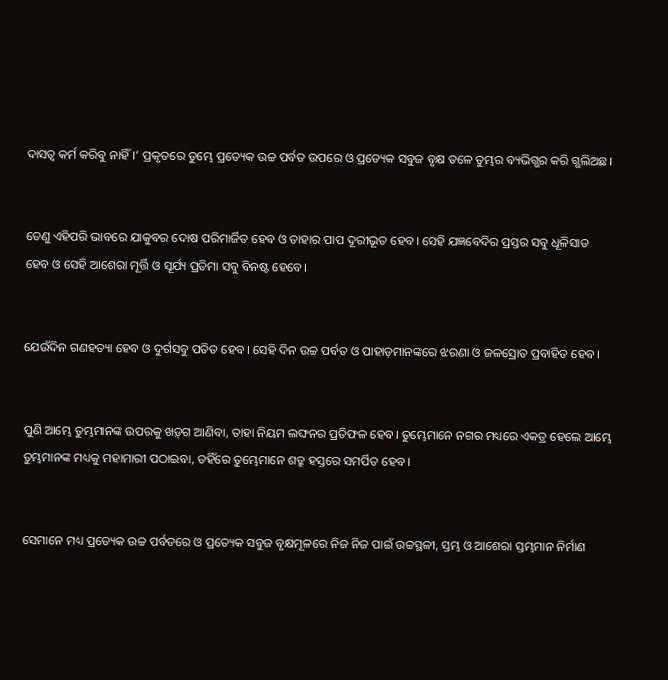ଦାସତ୍ୱ କର୍ମ କରିବୁ ନାହିଁ।’ ପ୍ରକୃତରେ ତୁମ୍ଭେ ପ୍ରତ୍ୟେକ ଉଚ୍ଚ ପର୍ବତ ଉପରେ ଓ ପ୍ରତ୍ୟେକ ସବୁଜ ବୃକ୍ଷ ତଳେ ତୁମ୍ଭର ବ୍ୟଭିଗ୍ଭର କରି ଗ୍ଭଲିଅଛ।


ତେଣୁ ଏହିପରି ଭାବରେ ଯାକୁବର ଦୋଷ ପରିମାର୍ଜିତ ହେବ ଓ ତାହାର ପାପ ଦୂରୀଭୂତ ହେବ। ସେହି ଯଜ୍ଞବେଦିର ପ୍ରସ୍ତର ସବୁ ଧୂଳିସାତ ହେବ ଓ ସେହି ଆଶେରା ମୂର୍ତ୍ତି ଓ ସୂର୍ଯ୍ୟ ପ୍ରତିମା ସବୁ ବିନଷ୍ଟ ହେବେ।


ଯେଉଁଦିନ ଗଣହତ୍ୟା ହେବ ଓ ଦୁର୍ଗସବୁ ପତିତ ହେବ। ସେହି ଦିନ ଉଚ୍ଚ ପର୍ବତ ଓ ପାହାଡ଼ମାନଙ୍କରେ ଝରଣା ଓ ଜଳସ୍ରୋତ ପ୍ରବାହିତ ହେବ।


ପୁଣି ଆମ୍ଭେ ତୁମ୍ଭମାନଙ୍କ ଉପରକୁ ‌‌ଖ‌ଡ଼୍‌ଗ ଆଣିବା, ତାହା ନିୟମ ଲଙ୍ଘନର ପ୍ରତିଫଳ ହେବ। ତୁମ୍ଭେମାନେ ନଗର ମଧ୍ୟରେ ଏକତ୍ର ହେଲେ ଆମ୍ଭେ ତୁମ୍ଭମାନଙ୍କ ମଧ୍ୟକୁ ମହାମାରୀ ପଠାଇବା, ତହିଁରେ ତୁମ୍ଭେମାନେ ଶତ୍ରୁ ହସ୍ତରେ ସମର୍ପିତ ହେବ।


ସେମାନେ ମଧ୍ୟ ପ୍ରତ୍ୟେକ ଉଚ୍ଚ ପର୍ବତରେ ଓ ପ୍ରତ୍ୟେକ ସବୁଜ ବୃକ୍ଷମୂଳରେ ନିଜ ନିଜ ପାଇଁ ଉଚ୍ଚସ୍ଥଳୀ, ସ୍ତମ୍ଭ ଓ ଆଶେରା ସ୍ତମ୍ଭମାନ ନିର୍ମାଣ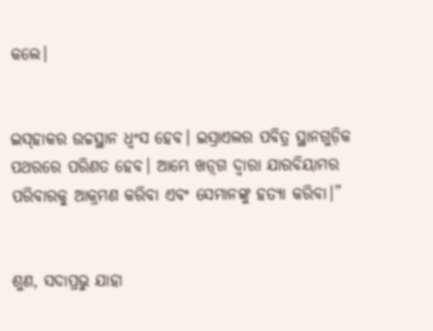କଲେ।


ଇ‌‌ସ୍‌‌ହାକର ଉଚ୍ଚସ୍ଥାନ ଧ୍ୱଂସ ହେବ। ଇସ୍ରାଏଲର ପବିତ୍ର ସ୍ଥାନଗୁଡ଼ିକ ପଥରରେ ପରିଣତ ହେବ। ଆମ୍ଭେ ‌‌ଖ‌ଡ଼୍‌ଗ ଦ୍ୱାରା ଯାରବିୟାମର ପରିବାରକୁ ଆକ୍ରମଣ କରିବା ଏବଂ ସେମାନଙ୍କୁ ହତ୍ୟା କରିବା।”


ଶୁଣ, ସଦାପ୍ରଭୁ ଯାହା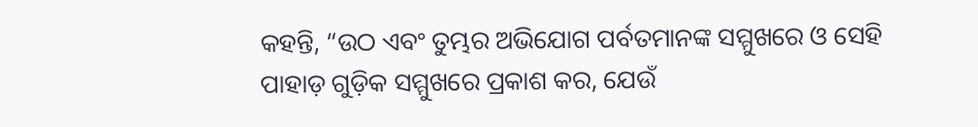କହନ୍ତି, “ଉଠ ଏବଂ ତୁମ୍ଭର ଅଭିଯୋଗ ପର୍ବତମାନଙ୍କ ସମ୍ମୁଖରେ ଓ ସେହି ପାହାଡ଼ ଗୁଡ଼ିକ ସମ୍ମୁଖରେ ପ୍ରକାଶ କର, ଯେଉଁ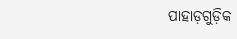ପାହାଡ଼ଗୁଡ଼ିକ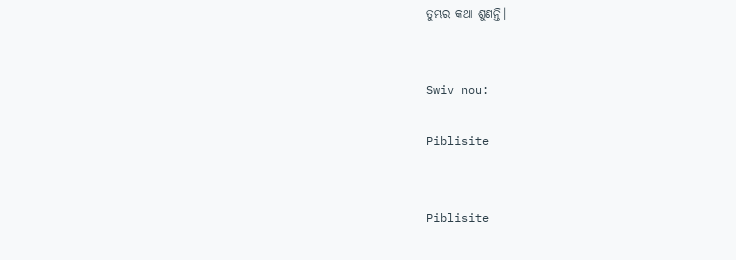ତୁମ୍ଭର କଥା ଶୁଣନ୍ତି।


Swiv nou:

Piblisite


Piblisite